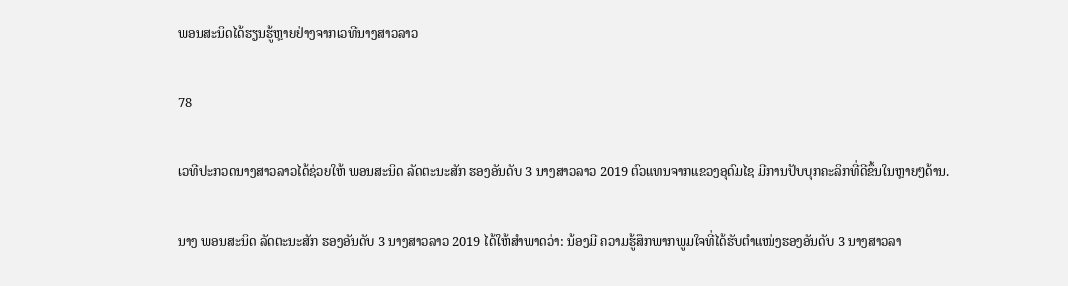ພອນສະນິດໄດ້ຮຽນຮູ້ຫຼາຍຢ່າງຈາກເວທີນາງສາວລາວ

78

ເວທີປະກວດນາງສາວລາວໄດ້ຊ່ວຍໃຫ້ ພອນສະນິດ ລັດຕະນະສັກ ຮອງອັນດັບ 3 ນາງສາວລາວ 2019 ຕົວແທນຈາກແຂວງອຸດົມໄຊ ມີການປັບບຸກຄະລິກທີ່ດີຂຶ້ນໃນຫຼາຍໆດ້ານ.

ນາງ ພອນສະນິດ ລັດຕະນະສັກ ຮອງອັນດັບ 3 ນາງສາວລາວ 2019 ໄດ້ໃຫ້ສໍາພາດວ່າ: ນ້ອງມີ ຄວາມຮູ້ສຶກພາກພູມໃຈທີ່ໄດ້ຮັບຕຳແໜ່ງຮອງອັນດັບ 3 ນາງສາວລາ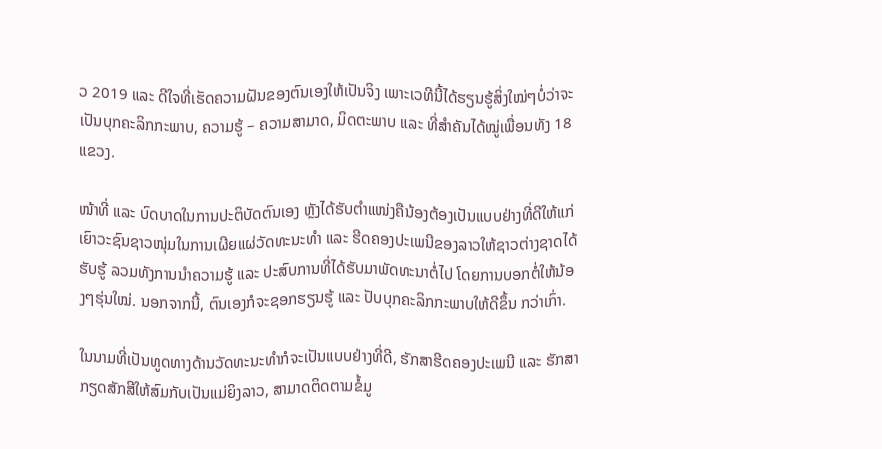ວ 2019 ແລະ ດີໃຈທີ່ເຮັດຄວາມຝັນຂອງຕົນເອງໃຫ້ເປັນຈິງ ເພາະເວທີນີ້ໄດ້ຮຽນຮູ້ສິ່ງໃໝ່ໆບໍ່ວ່າຈະເປັນບຸກຄະລິກກະພາບ, ຄວາມຮູ້ – ຄວາມສາມາດ, ມິດຕະພາບ ແລະ ທີ່ສຳຄັນໄດ້ໝູ່ເພື່ອນທັງ 18 ແຂວງ.

ໜ້າທີ່ ແລະ ບົດບາດໃນການປະຕິບັດຕົນເອງ ຫຼັງໄດ້ຮັບຕຳແໜ່ງຄືນ້ອງຕ້ອງເປັນແບບຢ່າງທີ່ດີໃຫ້ແກ່ເຍົາວະຊົນຊາວໜຸ່ມໃນການເຜີຍແຜ່ວັດທະນະທຳ ແລະ ຮີດຄອງປະເພນີຂອງລາວໃຫ້ຊາວຕ່າງຊາດໄດ້ຮັບຮູ້ ລວມທັງການນຳຄວາມຮູ້ ແລະ ປະສົບການທີ່ໄດ້ຮັບມາພັດທະນາຕໍ່ໄປ ໂດຍການບອກຕໍ່ໃຫ້ນ້ອງໆຮຸ່ນໃໝ່. ນອກຈາກນີ້, ຕົນເອງກໍຈະຊອກຮຽນຮູ້ ແລະ ປັບບຸກຄະລິກກະພາບໃຫ້ດີຂຶ້ນ ກວ່າເກົ່າ.

ໃນນາມທີ່ເປັນທູດທາງດ້ານວັດທະນະທຳກໍຈະເປັນແບບຢ່າງທີ່ດີ, ຮັກສາຮີດຄອງປະເພນີ ແລະ ຮັກສາກຽດສັກສີໃຫ້ສົມກັບເປັນແມ່ຍິງລາວ, ສາມາດຕິດຕາມຂໍ້ມູ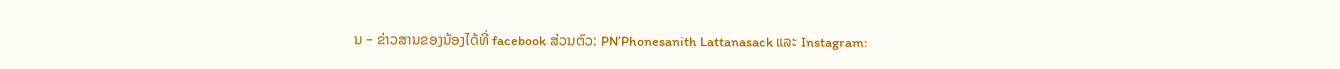ນ – ຂ່າວສານຂອງນ້ອງໄດ້ທີ່ facebook ສ່ວນຕົວ: PN’Phonesanith Lattanasack ແລະ Instagram: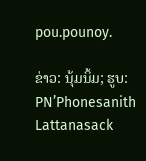pou.pounoy.

ຂ່າວ: ນຸ້ມນິ້ມ; ຮູບ: PN’Phonesanith Lattanasack